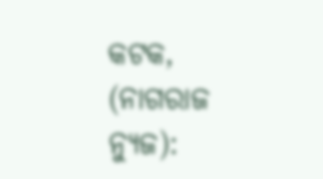କଟକ, (ନାଗରାଜ ନ୍ୟୁଜ):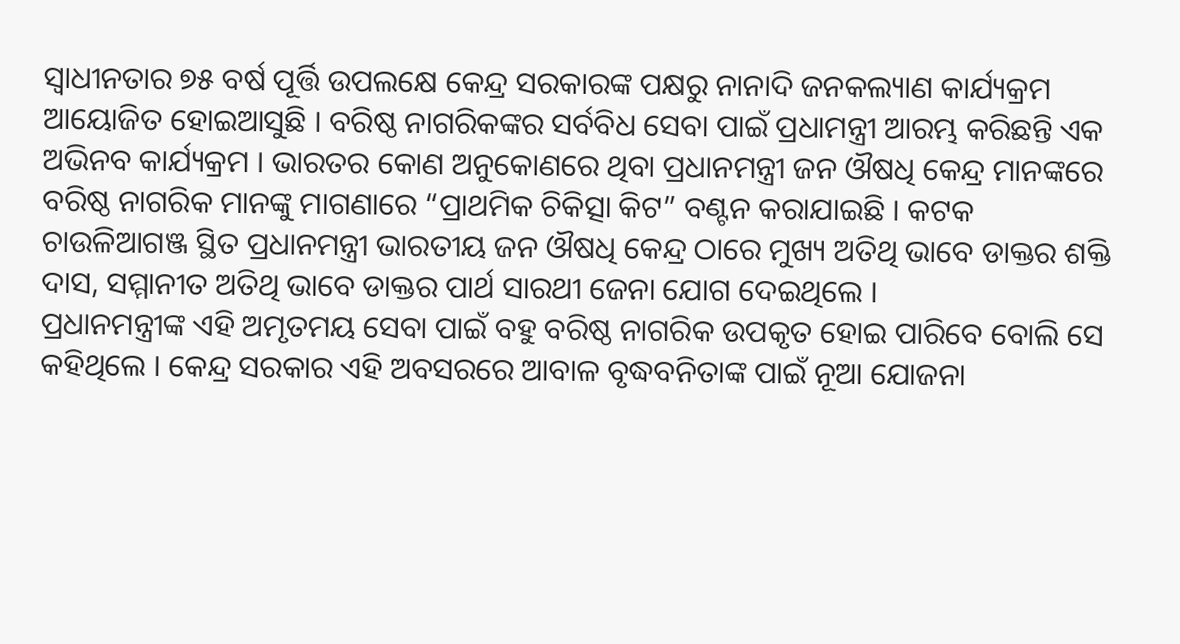ସ୍ୱାଧୀନତାର ୭୫ ବର୍ଷ ପୂର୍ତ୍ତି ଉପଲକ୍ଷେ କେନ୍ଦ୍ର ସରକାରଙ୍କ ପକ୍ଷରୁ ନାନାଦି ଜନକଲ୍ୟାଣ କାର୍ଯ୍ୟକ୍ରମ ଆୟୋଜିତ ହୋଇଆସୁଛି । ବରିଷ୍ଠ ନାଗରିକଙ୍କର ସର୍ବବିଧ ସେବା ପାଇଁ ପ୍ରଧାମନ୍ତ୍ରୀ ଆରମ୍ଭ କରିଛନ୍ତି ଏକ ଅଭିନବ କାର୍ଯ୍ୟକ୍ରମ । ଭାରତର କୋଣ ଅନୁକୋଣରେ ଥିବା ପ୍ରଧାନମନ୍ତ୍ରୀ ଜନ ଔଷଧି କେନ୍ଦ୍ର ମାନଙ୍କରେ ବରିଷ୍ଠ ନାଗରିକ ମାନଙ୍କୁ ମାଗଣାରେ “ପ୍ରାଥମିକ ଚିକିତ୍ସା କିଟ” ବଣ୍ଟନ କରାଯାଇଛି । କଟକ ଚାଉଳିଆଗଞ୍ଜ ସ୍ଥିତ ପ୍ରଧାନମନ୍ତ୍ରୀ ଭାରତୀୟ ଜନ ଔଷଧି କେନ୍ଦ୍ର ଠାରେ ମୁଖ୍ୟ ଅତିଥି ଭାବେ ଡାକ୍ତର ଶକ୍ତି ଦାସ, ସମ୍ମାନୀତ ଅତିଥି ଭାବେ ଡାକ୍ତର ପାର୍ଥ ସାରଥୀ ଜେନା ଯୋଗ ଦେଇଥିଲେ ।
ପ୍ରଧାନମନ୍ତ୍ରୀଙ୍କ ଏହି ଅମୃତମୟ ସେବା ପାଇଁ ବହୁ ବରିଷ୍ଠ ନାଗରିକ ଉପକୃତ ହୋଇ ପାରିବେ ବୋଲି ସେ କହିଥିଲେ । କେନ୍ଦ୍ର ସରକାର ଏହି ଅବସରରେ ଆବାଳ ବୃଦ୍ଧବନିତାଙ୍କ ପାଇଁ ନୂଆ ଯୋଜନା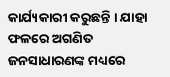କାର୍ଯ୍ୟକାରୀ କରୁଛନ୍ତି । ଯାହା ଫଳରେ ଅଗଣିତ ଜନସାଧାରଣଙ୍କ ମଧ୍ୟରେ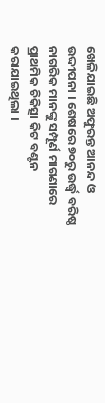ଖେଳିଯାଇଛି ଅଫୁରନ୍ତ ଆନନ୍ଦ ଓ ଉଦ୍ଦୀପନା । ଶେଷରେ ୭୦ରୁ ଉର୍ଦ୍ଧ୍ଵ ବରିଷ୍ଠ ନାଗରିକ ମାନଙ୍କୁ ସମ୍ପୂର୍ଣ ମାଗଣାରେ ପ୍ରାଥମିକ ଚିକିତ୍ସା କିଟ ବଣ୍ଟନ କରାଯାଇଥିଲା ।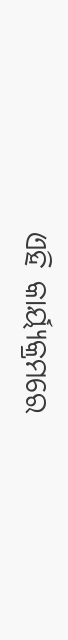ଏହି କାର୍ୟ୍ୟକ୍ରମରେ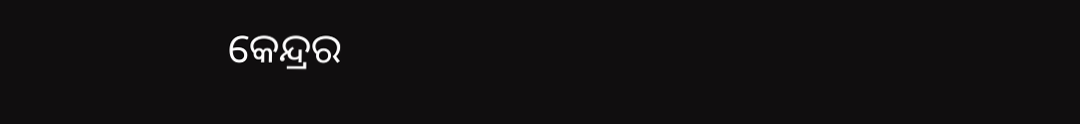କେନ୍ଦ୍ରର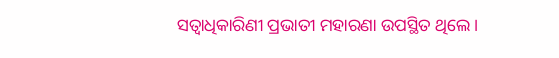ସତ୍ଵାଧିକାରିଣୀ ପ୍ରଭାତୀ ମହାରଣା ଉପସ୍ଥିତ ଥିଲେ।